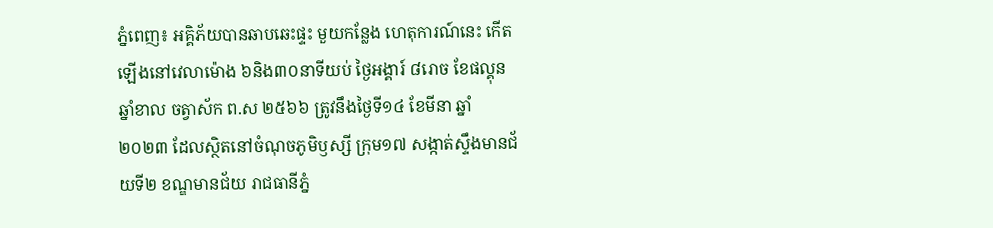ភ្នំពេញ៖ អគ្គិភ័យបានឆាបឆេះផ្ទះ មួយកន្លែង ហេតុការណ៍នេះ កើតឡើងនៅវេលាម៉ោង ៦និង៣០នាទីយប់ ថ្ងៃអង្គារ៍ ៨រោច ខែផល្គុន ឆ្នាំខាល ចត្វាស័ក ព.ស ២៥៦៦ ត្រូវនឹងថ្ងៃទី១៤ ខែមីនា ឆ្នាំ២០២៣ ដែលសិ្ថតនៅចំណុចភូមិឫស្សី ក្រុម១៧ សង្កាត់ស្ទឹងមានជ័យទី២ ខណ្ឌមានជ័យ រាជធានីភ្នំ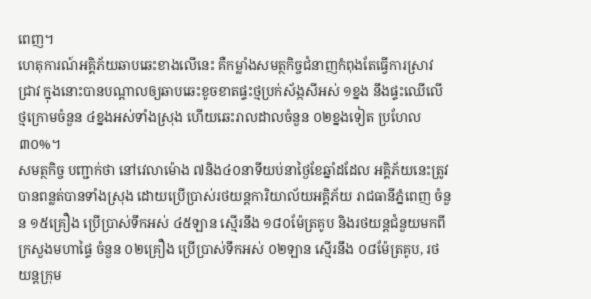ពេញ។
ហេតុការណ៍អគ្គិភ័យឆាបឆេះខាងលេីនេះ គឺកម្លាំងសមត្ថកិច្ចជំនាញកំពុងតែធ្វេីការស្រាវជ្រាវ ក្នុងនោះបានបណ្តាលឲ្យឆាបឆេះខូចខាតផ្ទះថ្មប្រក់ស័ង្កសីអស់ ១ខ្នង នឹងផ្ទះឈេីលេីថ្មក្រោមចំនួន ៤ខ្នងអស់ទាំងស្រុង ហេីយឆេះរាលដាលចំនួន ០២ខ្នងទៀត ប្រហែល ៣០%។
សមត្ថកិច្ច បញ្ជាក់ថា នៅវេលាម៉ោង ៧និង៤០នាទីយប់នាថ្ងៃខែឆ្នាំដដែល អគ្គិភ័យនេះត្រូវបានពន្លត់បានទាំងស្រុង ដោយប្រើប្រាស់រថយន្តការិយាល័យអគ្គិភ័យ រាជធានីភ្នំពេញ ចំនួន ១៥គ្រឿង ប្រើប្រាស់ទឹកអស់ ៤៥ឡាន ស្មើរនឹង ១៨០ម៉ែត្រគូប និងរថយន្តជំនួយមកពីក្រសួងមហាផ្ទៃ ចំនួន ០២គ្រឿង ប្រេីប្រាស់ទឹកអស់ ០២ឡាន ស្មេីរនឹង ០៨ម៉ែត្រគូប, រថយន្តក្រុម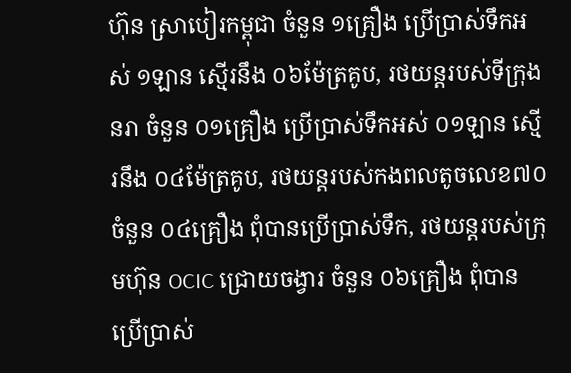ហ៊ុន ស្រាបៀរកម្ពុជា ចំនួន ១គ្រឿង ប្រើប្រាស់ទឹកអស់ ១ឡាន ស្មើរនឹង ០៦ម៉ែត្រគូប, រថយន្តរបស់ទីក្រុងនរា ចំនួន ០១គ្រឿង ប្រេីប្រាស់ទឹកអស់ ០១ឡាន ស្មេីរនឹង ០៤ម៉ែត្រគូប, រថយន្តរបស់កងពលតូចលេខ៧០ ចំនួន ០៤គ្រឿង ពុំបានប្រេីប្រាស់ទឹក, រថយន្តរបស់ក្រុមហ៊ុន OCIC ជ្រោយចង្វារ ចំនួន ០៦គ្រឿង ពុំបានប្រេីប្រាស់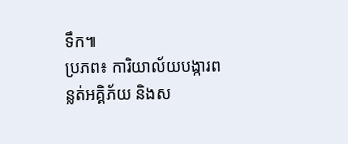ទឹក៕
ប្រភព៖ ការិយាល័យបង្ការពន្លត់អគ្គិភ័យ និងស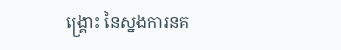ង្គ្រោះ នៃស្នងការនគ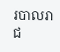របាលរាជ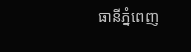ធានីភ្នំពេញ